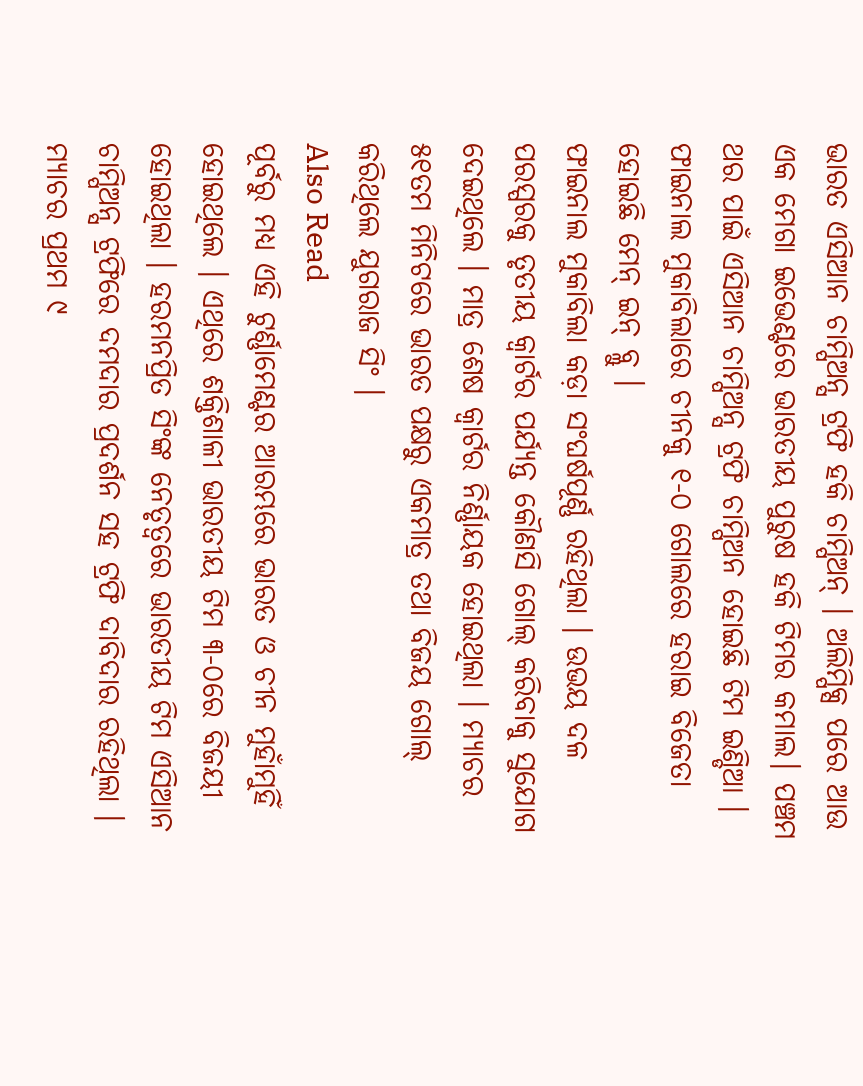ଭାରତ ଏସିଆନ ଚାମ୍ପିଅନ୍ସ ଟ୍ରଫି ହକି ଚାମ୍ପିଅନ୍ । ଅଲିମ୍ପିକ୍ସ ପରେ ଆଉ ଏକ ମେଗା ଇଭେଣ୍ଟରେ ଭାରତୀୟ ପୁରୁଷ ହକି ଟିମର କମାଲ। ପଞ୍ଚମ ଥର ପାଇଁ ଏସିଆନ ଚାମ୍ପିଅନ୍ସ ଟ୍ରଫି ଚାମ୍ପିଅନ ହୋଇଛି ଟିମ ଇଣ୍ଡିଆ । ଫାଇନାଲ ମୁକାବିଲାରେ ଚୀନକୁ ୧-୦ ଗୋଲରେ ହରାଇ ବିଜେତା ହୋଇଛି ମେନ୍ ଇନ୍ ବ୍ଲୁ ।
ଫାଇନାଲ ମୁକାବିଲା କଡ଼ା ସଂଘର୍ଷପୂର୍ଣ୍ଣ ରହିଥିଲା । ଉଭୟ ଦଳ ପରସ୍ପରକୁ ତୃତୀୟ କ୍ୱାର୍ଟର ପର୍ଯ୍ୟନ୍ତ କୌଣସି ଗୋଲ୍ କରିବାକୁ ସୁଯୋଗ ଦେଇଥିଲେ । ମାତ୍ର ଶେଷ କ୍ୱାର୍ଟର ନିର୍ଣ୍ଣାୟକ ହୋଇଥିଲା । ମ୍ୟାଚର ୫୧ତମ ମିନିଟରେ ଭାରତ ପକ୍ଷରୁ ଏକମାତ୍ର ତଥା ବିଜୟ ଗୋଲ୍ କରିଥିଲେ ଯୁଗରାଜ ସିଂ ।
Also Read
ପୂର୍ବରୁ ମଧ୍ୟ ଏହି ଟୁର୍ଣ୍ଣାମେଣ୍ଟର ଆରମ୍ଭରେ ଭାରତ ଓ ଚୀନ ମୁହାଁମୁହିଁ ହୋଇଥିଲେ । ଏଥିରେ ଶକ୍ତିଶାଳୀ ଭାରତୀୟ ଟିମ ୩-୦ରେ ବିଜୟୀ ହୋଇଥିଲା । ହରମନପ୍ରିତ ସିଂଙ୍କ ନେତୃତ୍ୱରେ ଭାରତୀୟ ଟିମ ଏସିଆନ ଚାମ୍ପିଅନ୍ସ ଟ୍ରଫିରେ ଦମଦାର ପ୍ରଦର୍ଶନ ସହ ଟ୍ରଫି ଦାବିଦାର ରହିଥିଲା । ମ୍ୟାଚର ପ୍ରଥମ ୯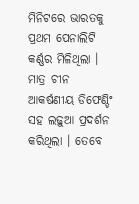ମିନିଟରେ ଭାରତକୁ ପ୍ରଥମ ପେନାଲିଟି କର୍ଣ୍ଣର ମିଳିଥିଲା । ମାତ୍ର ଚୀନ ଆକର୍ଷଣୀୟ ଡିଫେଣ୍ଡିଂ ସହ ଲଢ଼ୁଆ ପ୍ରଦର୍ଶନ କରିଥିଲା । ତେବେ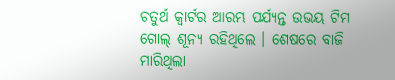ଚତୁର୍ଥ କ୍ୱାର୍ଟର ଆରମ୍ଭ ପର୍ଯ୍ୟନ୍ତ ଉଭୟ ଟିମ ଗୋଲ୍ ଶୂନ୍ୟ ରହିଥିଲେ । ଶେଷରେ ବାଜି ମାରିଥିଲା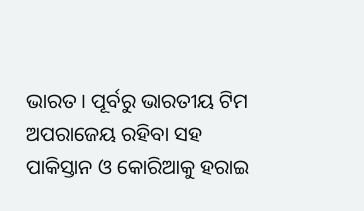ଭାରତ । ପୂର୍ବରୁ ଭାରତୀୟ ଟିମ ଅପରାଜେୟ ରହିବା ସହ ପାକିସ୍ତାନ ଓ କୋରିଆକୁ ହରାଇ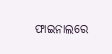ଫାଇନାଲରେ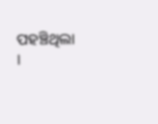ପହଞ୍ଚିଥିଲା ।